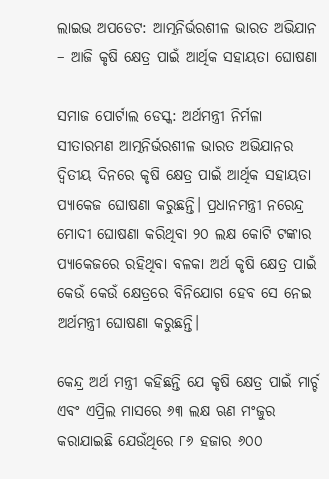ଲାଇଭ ଅପଡେଟ: ଆତ୍ମନିର୍ଭରଶୀଳ ଭାରତ ଅଭିଯାନ – ଆଜି କୃଷି କ୍ଷେତ୍ର ପାଇଁ ଆର୍ଥିକ ସହାୟତା ଘୋଷଣା

ସମାଜ ପୋର୍ଟାଲ ଡେସ୍କ: ଅର୍ଥମନ୍ତ୍ରୀ ନିର୍ମଳା ସୀତାରମଣ ଆତ୍ମନିର୍ଭରଶୀଳ ଭାରତ ଅଭିଯାନର ଦ୍ଵିତୀୟ ଦିନରେ କୃଷି କ୍ଷେତ୍ର ପାଇଁ ଆର୍ଥିକ ସହାୟତା ପ୍ୟାକେଜ ଘୋଷଣା କରୁଛନ୍ତି। ପ୍ରଧାନମନ୍ତ୍ରୀ ନରେନ୍ଦ୍ର ମୋଦୀ ଘୋଷଣା କରିଥିବା ୨୦ ଲକ୍ଷ କୋଟି ଟଙ୍କାର ପ୍ୟାକେଜରେ ରହିଥିବା ବଳକା ଅର୍ଥ କୃଷି କ୍ଷେତ୍ର ପାଇଁ କେଉଁ କେଉଁ କ୍ଷେତ୍ରରେ ବିନିଯୋଗ ହେବ ସେ ନେଇ ଅର୍ଥମନ୍ତ୍ରୀ ଘୋଷଣା କରୁଛନ୍ତି।

କେନ୍ଦ୍ର ଅର୍ଥ ମନ୍ତ୍ରୀ କହିଛନ୍ତି ଯେ କୃଷି କ୍ଷେତ୍ର ପାଇଁ ମାର୍ଚ୍ଚ ଏବଂ ଏପ୍ରିଲ ମାସରେ ୬୩ ଲକ୍ଷ ଋଣ ମଂଜୁର କରାଯାଇଛି ଯେଉଁଥିରେ ୮୬ ହଜାର ୬୦୦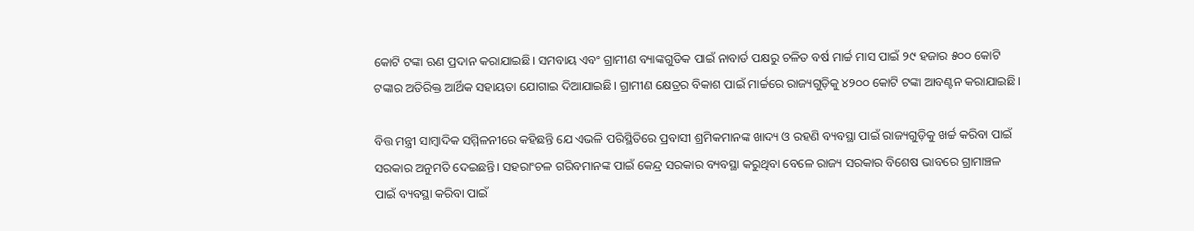କୋଟି ଟଙ୍କା ଋଣ ପ୍ରଦାନ କରାଯାଇଛି। ସମବାୟ ଏବଂ ଗ୍ରାମୀଣ ବ୍ୟାଙ୍କଗୁଡିକ ପାଇଁ ନାବାର୍ଡ ପକ୍ଷରୁ ଚଳିତ ବର୍ଷ ମାର୍ଚ୍ଚ ମାସ ପାଇଁ ୨୯ ହଜାର ୫୦୦ କୋଟି ଟଙ୍କାର ଅତିରିକ୍ତ ଆର୍ଥିକ ସହାୟତା ଯୋଗାଇ ଦିଆଯାଇଛି। ଗ୍ରାମୀଣ କ୍ଷେତ୍ରର ବିକାଶ ପାଇଁ ମାର୍ଚ୍ଚରେ ରାଜ୍ୟଗୁଡ଼ିକୁ ୪୨୦୦ କୋଟି ଟଙ୍କା ଆବଣ୍ଟନ କରାଯାଇଛି।

ବିତ୍ତ ମନ୍ତ୍ରୀ ସାମ୍ବାଦିକ ସମ୍ମିଳନୀରେ କହିଛନ୍ତି ଯେ ଏଭଳି ପରିସ୍ଥିତିରେ ପ୍ରବାସୀ ଶ୍ରମିକମାନଙ୍କ ଖାଦ୍ୟ ଓ ରହଣି ବ୍ୟବସ୍ଥା ପାଇଁ ରାଜ୍ୟଗୁଡ଼ିକୁ ଖର୍ଚ୍ଚ କରିବା ପାଇଁ ସରକାର ଅନୁମତି ଦେଇଛନ୍ତି। ସହରାଂଚଳ ଗରିବମାନଙ୍କ ପାଇଁ କେନ୍ଦ୍ର ସରକାର ବ୍ୟବସ୍ଥା କରୁଥିବା ବେଳେ ରାଜ୍ୟ ସରକାର ବିଶେଷ ଭାବରେ ଗ୍ରାମାଞ୍ଚଳ ପାଇଁ ବ୍ୟବସ୍ଥା କରିବା ପାଇଁ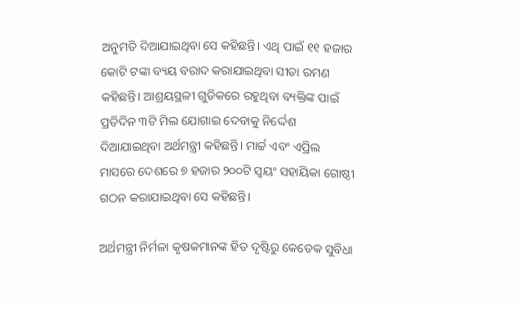ଅନୁମତି ଦିଆଯାଇଥିବା ସେ କହିଛନ୍ତି। ଏଥି ପାଇଁ ୧୧ ହଜାର କୋଟି ଟଙ୍କା ବ୍ୟୟ ବରାଦ କରାଯାଇଥିବା ସୀତା ରମଣ କହିଛନ୍ତି। ଆଶ୍ରୟସ୍ଥଳୀ ଗୁଡିକରେ ରହୁଥିବା ବ୍ୟକ୍ତିଙ୍କ ପାଇଁ ପ୍ରତିଦିନ ୩ଟି ମିଲ ଯୋଗାଇ ଦେବାକୁ ନିର୍ଦ୍ଦେଶ ଦିଆଯାଇଥିବା ଅର୍ଥମନ୍ତ୍ରୀ କହିଛନ୍ତି। ମାର୍ଚ୍ଚ ଏବଂ ଏପ୍ରିଲ ମାସରେ ଦେଶରେ ୭ ହଜାର ୨୦୦ଟି ସ୍ୱୟଂ ସହାୟିକା ଗୋଷ୍ଠୀ ଗଠନ କରାଯାଇଥିବା ସେ କହିଛନ୍ତି।

ଅର୍ଥମନ୍ତ୍ରୀ ନିର୍ମଳା କୃଷକମାନଙ୍କ ହିତ ଦୃଷ୍ଟିରୁ କେତେକ ସୁବିଧା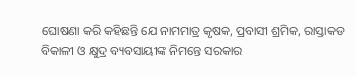ଘୋଷଣା କରି କହିଛନ୍ତି ଯେ ନାମମାତ୍ର କୃଷକ, ପ୍ରବାସୀ ଶ୍ରମିକ, ରାସ୍ତାକଡ ବିକାଳୀ ଓ କ୍ଷୁଦ୍ର ବ୍ୟବସାୟୀଙ୍କ ନିମନ୍ତେ ସରକାର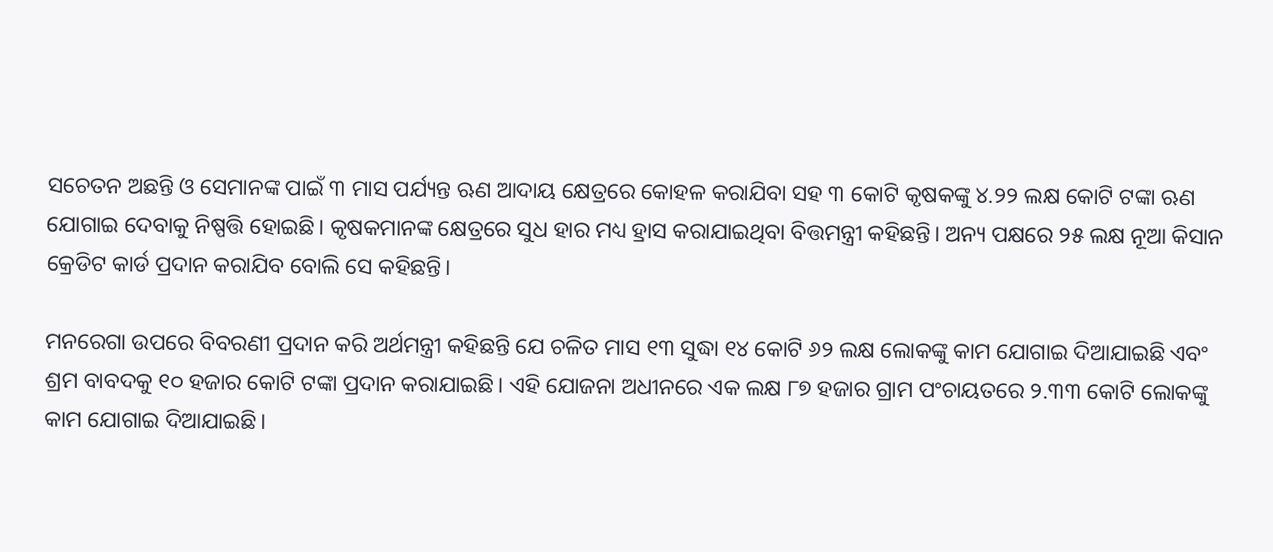ସଚେତନ ଅଛନ୍ତି ଓ ସେମାନଙ୍କ ପାଇଁ ୩ ମାସ ପର୍ଯ୍ୟନ୍ତ ଋଣ ଆଦାୟ କ୍ଷେତ୍ରରେ କୋହଳ କରାଯିବା ସହ ୩ କୋଟି କୃଷକଙ୍କୁ ୪.୨୨ ଲକ୍ଷ କୋଟି ଟଙ୍କା ଋଣ ଯୋଗାଇ ଦେବାକୁ ନିଷ୍ପତ୍ତି ହୋଇଛି। କୃଷକମାନଙ୍କ କ୍ଷେତ୍ରରେ ସୁଧ ହାର ମଧ୍ୟ ହ୍ରାସ କରାଯାଇଥିବା ବିତ୍ତମନ୍ତ୍ରୀ କହିଛନ୍ତି। ଅନ୍ୟ ପକ୍ଷରେ ୨୫ ଲକ୍ଷ ନୂଆ କିସାନ କ୍ରେଡିଟ କାର୍ଡ ପ୍ରଦାନ କରାଯିବ ବୋଲି ସେ କହିଛନ୍ତି।

ମନରେଗା ଉପରେ ବିବରଣୀ ପ୍ରଦାନ କରି ଅର୍ଥମନ୍ତ୍ରୀ କହିଛନ୍ତି ଯେ ଚଳିତ ମାସ ୧୩ ସୁଦ୍ଧା ୧୪ କୋଟି ୬୨ ଲକ୍ଷ ଲୋକଙ୍କୁ କାମ ଯୋଗାଇ ଦିଆଯାଇଛି ଏବଂ ଶ୍ରମ ବାବଦକୁ ୧୦ ହଜାର କୋଟି ଟଙ୍କା ପ୍ରଦାନ କରାଯାଇଛି। ଏହି ଯୋଜନା ଅଧୀନରେ ଏକ ଲକ୍ଷ ୮୭ ହଜାର ଗ୍ରାମ ପଂଚାୟତରେ ୨.୩୩ କୋଟି ଲୋକଙ୍କୁ କାମ ଯୋଗାଇ ଦିଆଯାଇଛି।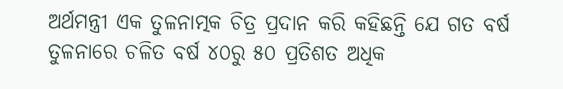ଅର୍ଥମନ୍ତ୍ରୀ ଏକ ତୁଳନାତ୍ମକ ଚିତ୍ର ପ୍ରଦାନ କରି କହିଛନ୍ତି ଯେ ଗତ ବର୍ଷ ତୁଳନାରେ ଚଳିତ ବର୍ଷ ୪୦ରୁ ୫୦ ପ୍ରତିଶତ ଅଧିକ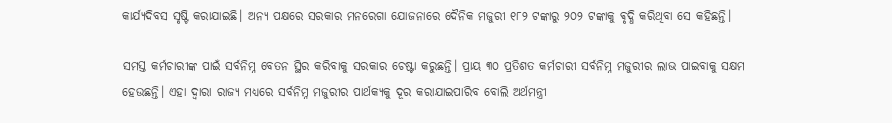କାର୍ଯ୍ୟଦିବସ ସୃଷ୍ଟି କରାଯାଇଛି। ଅନ୍ୟ ପକ୍ଷରେ ସରକାର ମନରେଗା ଯୋଜନାରେ ଦୈନିକ ମଜୁରୀ ୧୮୨ ଟଙ୍କାରୁ ୨୦୨ ଟଙ୍କାକୁ ଵୃଦ୍ଧି କରିଥିବା ସେ କହିଛନ୍ତି।

ସମସ୍ତ କର୍ମଚାରୀଙ୍କ ପାଇଁ ସର୍ବନିମ୍ନ ବେତନ ସ୍ଥିର କରିବାକୁ ସରକାର ଚେଷ୍ଟା କରୁଛନ୍ତି। ପ୍ରାୟ ୩୦ ପ୍ରତିଶତ କର୍ମଚାରୀ ସର୍ବନିମ୍ନ ମଜୁରୀର ଲାଭ ପାଇବାକୁ ସକ୍ଷମ ହେଉଛନ୍ତି। ଏହା ଦ୍ୱାରା ରାଜ୍ୟ ମଧ୍ୟରେ ସର୍ବନିମ୍ନ ମଜୁରୀର ପାର୍ଥକ୍ୟକୁ ଦୂର କରାଯାଇପାରିବ ବୋଲି ଅର୍ଥମନ୍ତ୍ରୀ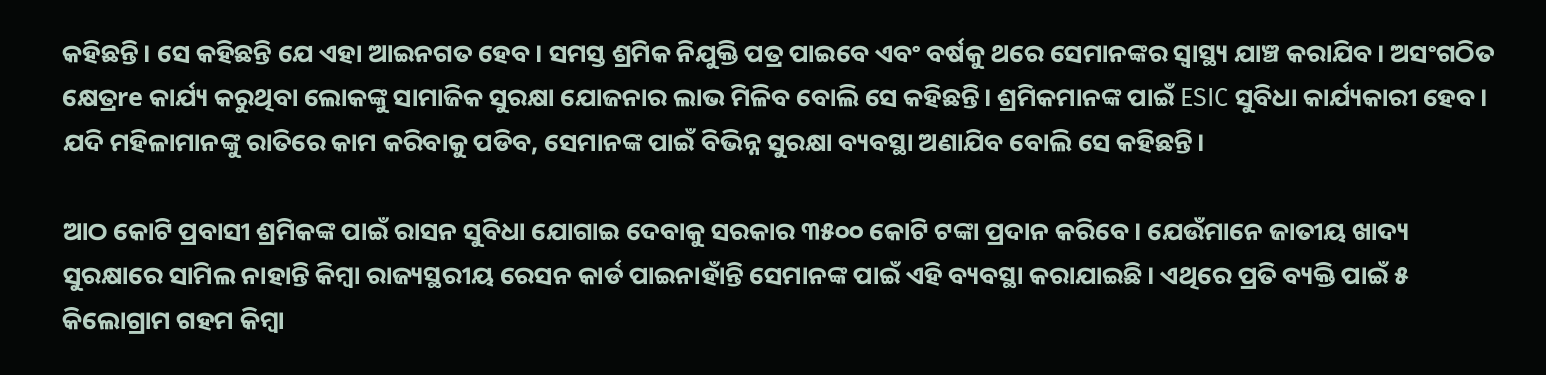କହିଛନ୍ତି। ସେ କହିଛନ୍ତି ଯେ ଏହା ଆଇନଗତ ହେବ। ସମସ୍ତ ଶ୍ରମିକ ନିଯୁକ୍ତି ପତ୍ର ପାଇବେ ଏବଂ ବର୍ଷକୁ ଥରେ ସେମାନଙ୍କର ସ୍ୱାସ୍ଥ୍ୟ ଯାଞ୍ଚ କରାଯିବ। ଅସଂଗଠିତ କ୍ଷେତ୍ରre କାର୍ଯ୍ୟ କରୁଥିବା ଲୋକଙ୍କୁ ସାମାଜିକ ସୁରକ୍ଷା ଯୋଜନାର ଲାଭ ମିଳିବ ବୋଲି ସେ କହିଛନ୍ତି। ଶ୍ରମିକମାନଙ୍କ ପାଇଁ ESIC ସୁବିଧା କାର୍ଯ୍ୟକାରୀ ହେବ। ଯଦି ମହିଳାମାନଙ୍କୁ ରାତିରେ କାମ କରିବାକୁ ପଡିବ, ସେମାନଙ୍କ ପାଇଁ ବିଭିନ୍ନ ସୁରକ୍ଷା ବ୍ୟବସ୍ଥା ଅଣାଯିବ ବୋଲି ସେ କହିଛନ୍ତି।

ଆଠ କୋଟି ପ୍ରବାସୀ ଶ୍ରମିକଙ୍କ ପାଇଁ ରାସନ ସୁବିଧା ଯୋଗାଇ ଦେବାକୁ ସରକାର ୩୫୦୦ କୋଟି ଟଙ୍କା ପ୍ରଦାନ କରିବେ। ଯେଉଁମାନେ ଜାତୀୟ ଖାଦ୍ୟ ସୁରକ୍ଷାରେ ସାମିଲ ନାହାନ୍ତି କିମ୍ବା ରାଜ୍ୟସ୍ଥରୀୟ ରେସନ କାର୍ଡ ପାଇନାହାଁନ୍ତି ସେମାନଙ୍କ ପାଇଁ ଏହି ବ୍ୟବସ୍ଥା କରାଯାଇଛି। ଏଥିରେ ପ୍ରତି ବ୍ୟକ୍ତି ପାଇଁ ୫ କିଲୋଗ୍ରାମ ଗହମ କିମ୍ବା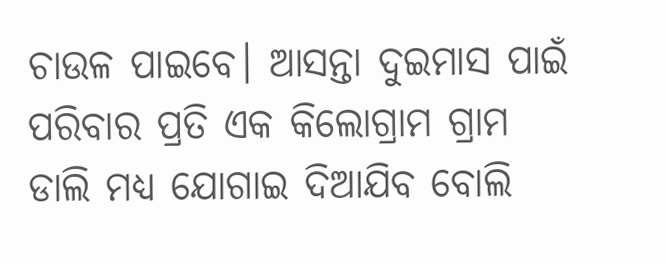ଚାଉଳ ପାଇବେ। ଆସନ୍ତା ଦୁଇମାସ ପାଇଁ ପରିବାର ପ୍ରତି ଏକ କିଲୋଗ୍ରାମ ଗ୍ରାମ ଡାଲି ମଧ୍ୟ ଯୋଗାଇ ଦିଆଯିବ ବୋଲି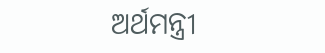ଅର୍ଥମନ୍ତ୍ରୀ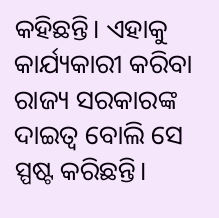କହିଛନ୍ତି। ଏହାକୁ କାର୍ଯ୍ୟକାରୀ କରିବା ରାଜ୍ୟ ସରକାରଙ୍କ ଦାଇତ୍ୱ ବୋଲି ସେ ସ୍ପଷ୍ଟ କରିଛନ୍ତି।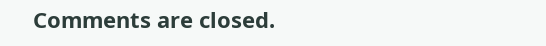Comments are closed.